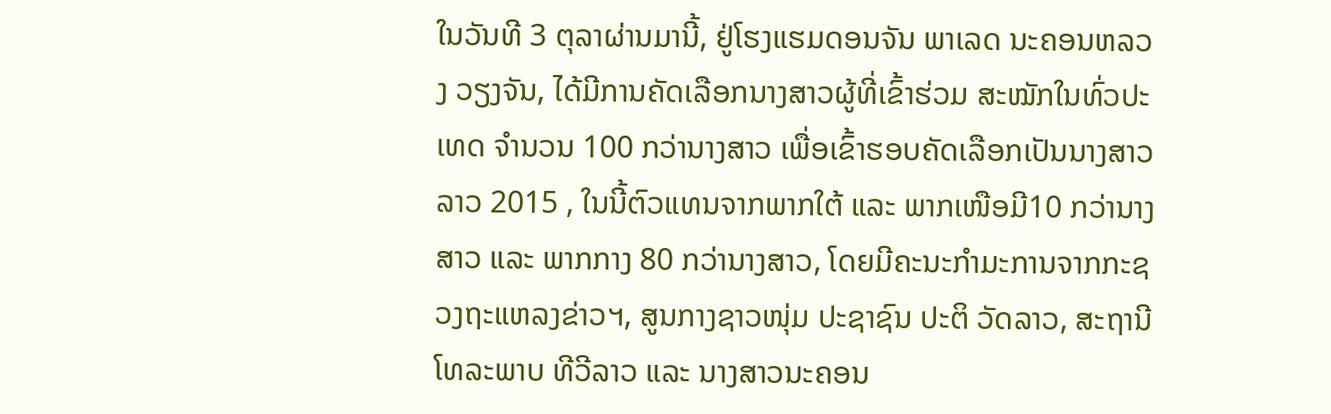ໃນວັນທີ 3 ຕຸລາຜ່ານມານີ້, ຢູ່ໂຮງແຮມດອນຈັນ ພາເລດ ນະຄອນຫລວງ ວຽງຈັນ, ໄດ້ມີການຄັດເລືອກນາງສາວຜູ້ທີ່ເຂົ້າຮ່ວມ ສະໝັກໃນທົ່ວປະເທດ ຈຳນວນ 100 ກວ່ານາງສາວ ເພື່ອເຂົ້າຮອບຄັດເລືອກເປັນນາງສາວລາວ 2015 , ໃນນີ້ຕົວແທນຈາກພາກໃຕ້ ແລະ ພາກເໜືອມີ10 ກວ່ານາງສາວ ແລະ ພາກກາງ 80 ກວ່ານາງສາວ, ໂດຍມີຄະນະກຳມະການຈາກກະຊວງຖະແຫລງຂ່າວຯ, ສູນກາງຊາວໜຸ່ມ ປະຊາຊົນ ປະຕິ ວັດລາວ, ສະຖານີໂທລະພາບ ທີວີລາວ ແລະ ນາງສາວນະຄອນ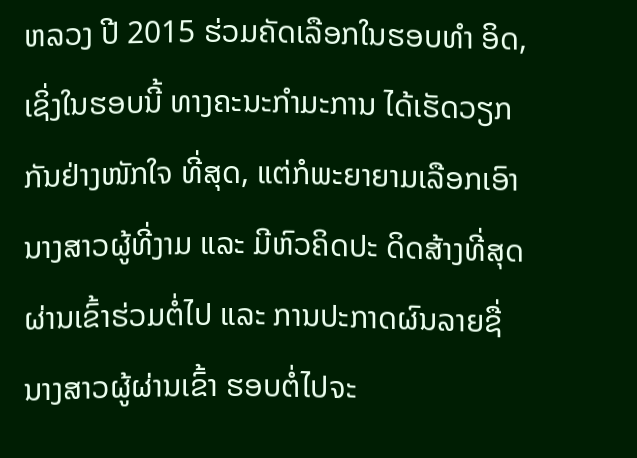ຫລວງ ປີ 2015 ຮ່ວມຄັດເລືອກໃນຮອບທໍາ ອິດ, ເຊິ່ງໃນຮອບນີ້ ທາງຄະນະກຳມະການ ໄດ້ເຮັດວຽກກັນຢ່າງໜັກໃຈ ທີ່ສຸດ, ແຕ່ກໍພະຍາຍາມເລືອກເອົານາງສາວຜູ້ທີ່ງາມ ແລະ ມີຫົວຄິດປະ ດິດສ້າງທີ່ສຸດ ຜ່ານເຂົ້າຮ່ວມຕໍ່ໄປ ແລະ ການປະກາດຜົນລາຍຊື່ ນາງສາວຜູ້ຜ່ານເຂົ້າ ຮອບຕໍ່ໄປຈະ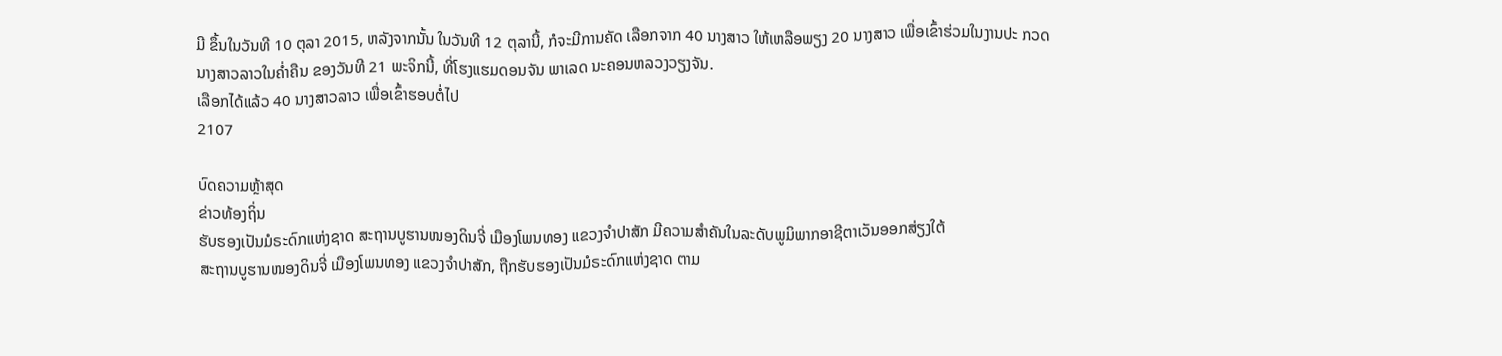ມີ ຂຶ້ນໃນວັນທີ 10 ຕຸລາ 2015, ຫລັງຈາກນັ້ນ ໃນວັນທີ 12 ຕຸລານີ້, ກໍຈະມີການຄັດ ເລືອກຈາກ 40 ນາງສາວ ໃຫ້ເຫລືອພຽງ 20 ນາງສາວ ເພື່ອເຂົ້າຮ່ວມໃນງານປະ ກວດນາງສາວລາວໃນຄ່ຳຄືນ ຂອງວັນທີ 21 ພະຈິກນີ້, ທີ່ໂຮງແຮມດອນຈັນ ພາເລດ ນະຄອນຫລວງວຽງຈັນ.
ເລືອກໄດ້ແລ້ວ 40 ນາງສາວລາວ ເພື່ອເຂົ້າຮອບຕໍ່ໄປ
2107

ບົດຄວາມຫຼ້າສຸດ
ຂ່າວທ້ອງຖິ່ນ
ຮັບຮອງເປັນມໍຣະດົກແຫ່ງຊາດ ສະຖານບູຮານໜອງດິນຈີ່ ເມືອງໂພນທອງ ແຂວງຈຳປາສັກ ມີຄວາມສຳຄັນໃນລະດັບພູມິພາກອາຊີຕາເວັນອອກສ່ຽງໃຕ້
ສະຖານບູຮານໜອງດິນຈີ່ ເມືອງໂພນທອງ ແຂວງຈຳປາສັກ, ຖືກຮັບຮອງເປັນມໍຣະດົກແຫ່ງຊາດ ຕາມ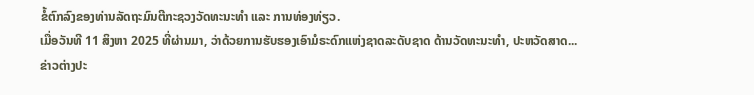ຂໍ້ຕົກລົງຂອງທ່ານລັດຖະມົນຕີກະຊວງວັດທະນະທຳ ແລະ ການທ່ອງທ່ຽວ.
ເມື່ອວັນທີ 11 ສິງຫາ 2025 ທີ່ຜ່ານມາ, ວ່າດ້ວຍການຮັບຮອງເອົາມໍຣະດົກແຫ່ງຊາດລະດັບຊາດ ດ້ານວັດທະນະທຳ, ປະຫວັດສາດ...
ຂ່າວຕ່າງປະ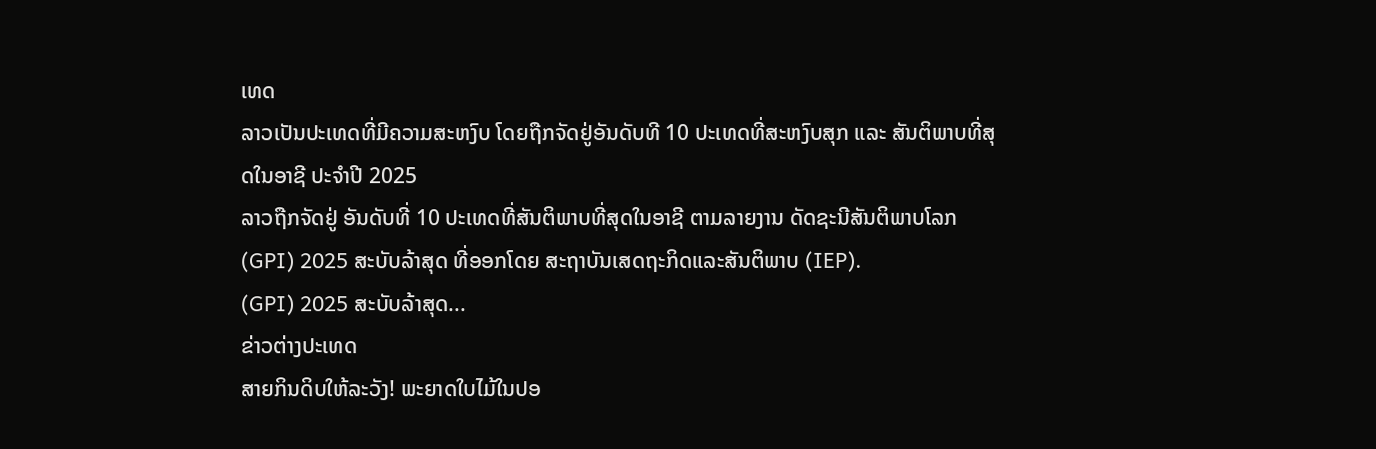ເທດ
ລາວເປັນປະເທດທີ່ມີຄວາມສະຫງົບ ໂດຍຖືກຈັດຢູ່ອັນດັບທີ 10 ປະເທດທີ່ສະຫງົບສຸກ ແລະ ສັນຕິພາບທີ່ສຸດໃນອາຊີ ປະຈຳປີ 2025
ລາວຖືກຈັດຢູ່ ອັນດັບທີ່ 10 ປະເທດທີ່ສັນຕິພາບທີ່ສຸດໃນອາຊີ ຕາມລາຍງານ ດັດຊະນີສັນຕິພາບໂລກ (GPI) 2025 ສະບັບລ້າສຸດ ທີ່ອອກໂດຍ ສະຖາບັນເສດຖະກິດແລະສັນຕິພາບ (IEP).
(GPI) 2025 ສະບັບລ້າສຸດ...
ຂ່າວຕ່າງປະເທດ
ສາຍກິນດິບໃຫ້ລະວັງ! ພະຍາດໃບໄມ້ໃນປອ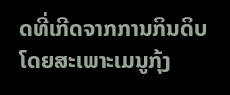ດທີ່ເກີດຈາກການກິນດິບ ໂດຍສະເພາະເມນູກຸ້ງ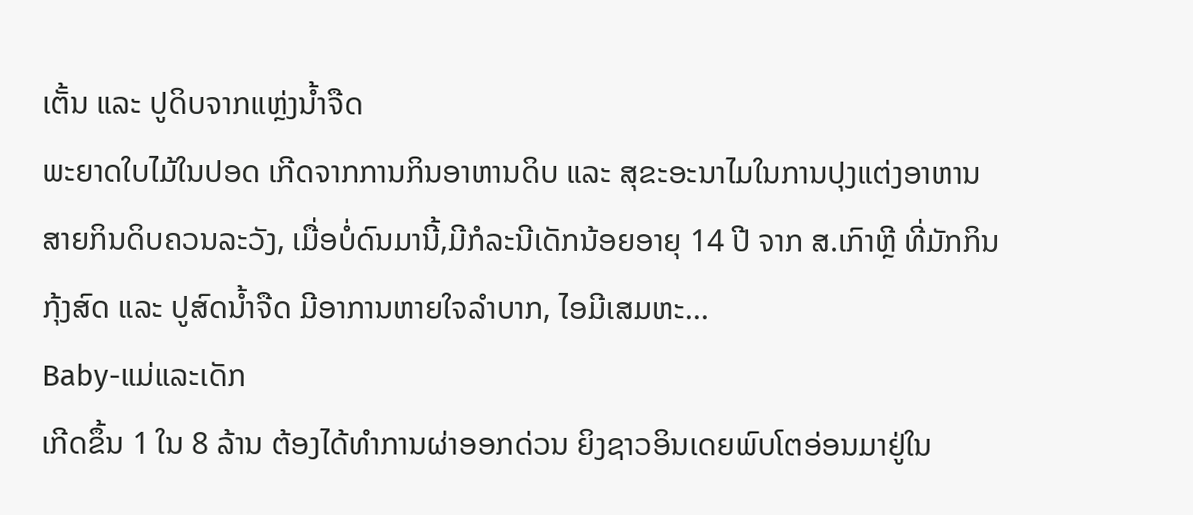ເຕັ້ນ ແລະ ປູດິບຈາກແຫຼ່ງນໍ້າຈືດ
ພະຍາດໃບໄມ້ໃນປອດ ເກີດຈາກການກິນອາຫານດິບ ແລະ ສຸຂະອະນາໄມໃນການປຸງແຕ່ງອາຫານ
ສາຍກິນດິບຄວນລະວັງ, ເມື່ອບໍ່ດົນມານີ້,ມີກໍລະນີເດັກນ້ອຍອາຍຸ 14 ປີ ຈາກ ສ.ເກົາຫຼີ ທີ່ມັກກິນກຸ້ງສົດ ແລະ ປູສົດນໍ້າຈືດ ມີອາການຫາຍໃຈລໍາບາກ, ໄອມີເສມຫະ...
Baby-ແມ່ແລະເດັກ
ເກີດຂຶ້ນ 1 ໃນ 8 ລ້ານ ຕ້ອງໄດ້ທຳການຜ່າອອກດ່ວນ ຍິງຊາວອິນເດຍພົບໂຕອ່ອນມາຢູ່ໃນ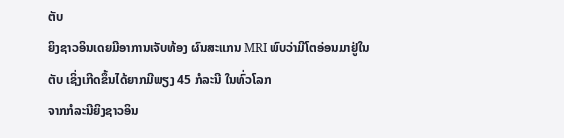ຕັບ
ຍິງຊາວອິນເດຍມີອາການເຈັບທ້ອງ ຜົນສະແກນ MRI ພົບວ່າມີໂຕອ່ອນມາຢູ່ໃນຕັບ ເຊິ່ງເກີດຂຶ້ນໄດ້ຍາກມີພຽງ 45 ກໍລະນີ ໃນທົ່ວໂລກ
ຈາກກໍລະນີຍິງຊາວອິນ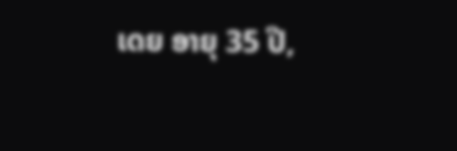ເດຍ ອາຍຸ 35 ປີ,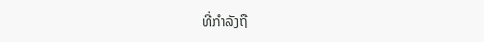ທີ່ກຳລັງຖື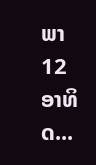ພາ 12 ອາທິດ...